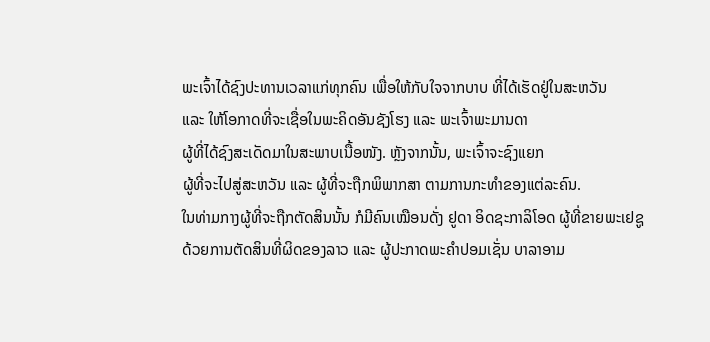ພະເຈົ້າໄດ້ຊົງປະທານເວລາແກ່ທຸກຄົນ ເພື່ອໃຫ້ກັບໃຈຈາກບາບ ທີ່ໄດ້ເຮັດຢູ່ໃນສະຫວັນ
ແລະ ໃຫ້ໂອກາດທີ່ຈະເຊື່ອໃນພະຄິດອັນຊັງໂຮງ ແລະ ພະເຈົ້າພະມານດາ
ຜູ້ທີ່ໄດ້ຊົງສະເດັດມາໃນສະພາບເນື້ອໜັງ. ຫຼັງຈາກນັ້ນ, ພະເຈົ້າຈະຊົງແຍກ
ຜູ້ທີ່ຈະໄປສູ່ສະຫວັນ ແລະ ຜູ້ທີ່ຈະຖືກພິພາກສາ ຕາມການກະທຳຂອງແຕ່ລະຄົນ.
ໃນທ່າມກາງຜູ້ທີ່ຈະຖືກຕັດສິນນັ້ນ ກໍມີຄົນເໝືອນດັ່ງ ຢູດາ ອິດຊະກາລິໂອດ ຜູ້ທີ່ຂາຍພະເຢຊູ
ດ້ວຍການຕັດສິນທີ່ຜິດຂອງລາວ ແລະ ຜູ້ປະກາດພະຄໍາປອມເຊັ່ນ ບາລາອາມ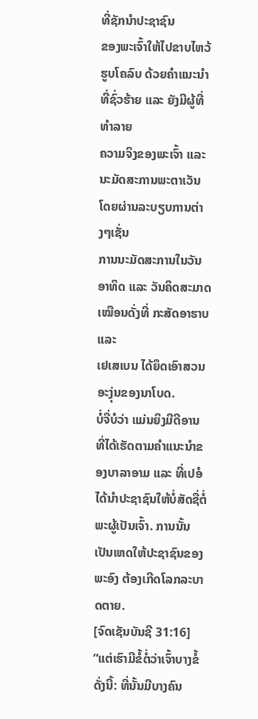ທີ່ຊັກນໍາປະຊາຊົນ
ຂອງພະເຈົ້າໃຫ້ໄປຂາບໄຫວ້ຮູບໂຄລົບ ດ້ວຍຄຳແນະນຳທີ່ຊົ່ວຮ້າຍ ແລະ ຍັງມີຜູ້ທີ່ທຳລາຍ
ຄວາມຈິງຂອງພະເຈົ້າ ແລະ ນະມັດສະການພະຕາເວັນ ໂດຍຜ່ານລະບຽບການຕ່າງໆເຊັ່ນ
ການນະມັດສະການໃນວັນອາທິດ ແລະ ວັນຄິດສະມາດ ເໝືອນດັ່ງທີ່ ກະສັດອາຮາບ ແລະ
ເຢເສເບນ ໄດ້ຍຶດເອົາສວນອະງຸ່ນຂອງນາໂບດ.
ບໍ່ຈື່ບໍວ່າ ແມ່ນຍິງມີດີອານ ທີ່ໄດ້ເຮັດຕາມຄໍາແນະນໍາຂອງບາລາອາມ ແລະ ທີ່ເປອໍ ໄດ້ນໍາປະຊາຊົນໃຫ້ບໍ່ສັດຊື່ຕໍ່ພະຜູ້ເປັນເຈົ້າ. ການນັ້ນເປັນເຫດໃຫ້ປະຊາຊົນຂອງພະອົງ ຕ້ອງເກີດໂລກລະບາດຕາຍ.
[ຈົດເຊັນບັນຊີ 31:16]
“ແຕ່ເຮົາມີຂໍ້ຕໍ່ວ່າເຈົ້າບາງຂໍ້ດັ່ງນີ້: ທີ່ນັ້ນມີບາງຄົນ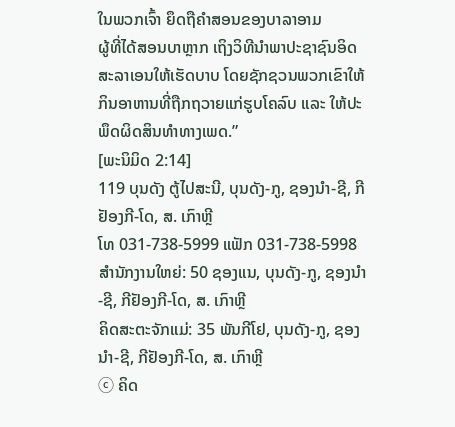ໃນພວກເຈົ້າ ຍຶດຖືຄໍາສອນຂອງບາລາອາມ
ຜູ້ທີ່ໄດ້ສອນບາຫຼາກ ເຖິງວິທີນໍາພາປະຊາຊົນອິດສະລາເອນໃຫ້ເຮັດບາບ ໂດຍຊັກຊວນພວກເຂົາໃຫ້
ກິນອາຫານທີ່ຖືກຖວາຍແກ່ຮູບໂຄລົບ ແລະ ໃຫ້ປະພຶດຜິດສິນທໍາທາງເພດ.”
[ພະນິມິດ 2:14]
119 ບຸນດັງ ຕູ້ໄປສະນີ, ບຸນດັງ-ກູ, ຊອງນຳ-ຊີ, ກີຢັອງກີ-ໂດ, ສ. ເກົາຫຼີ
ໂທ 031-738-5999 ແຟັກ 031-738-5998
ສໍານັກງານໃຫຍ່: 50 ຊອງແນ, ບຸນດັງ-ກູ, ຊອງນຳ-ຊີ, ກີຢັອງກີ-ໂດ, ສ. ເກົາຫຼີ
ຄິດສະຕະຈັກແມ່: 35 ພັນກີໂຢ, ບຸນດັງ-ກູ, ຊອງນຳ-ຊີ, ກີຢັອງກີ-ໂດ, ສ. ເກົາຫຼີ
ⓒ ຄິດ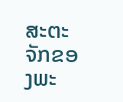ສະຕະຈັກຂອງພະ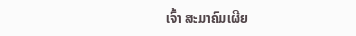ເຈົ້າ ສະມາຄົມເຜີຍ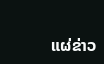ແຜ່ຂ່າວ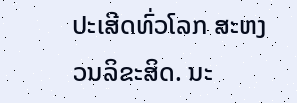ປະເສີດທົ່ວໂລກ ສະຫງວນລິຂະສິດ. ນະ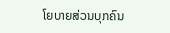ໂຍບາຍສ່ວນບຸກຄົນ